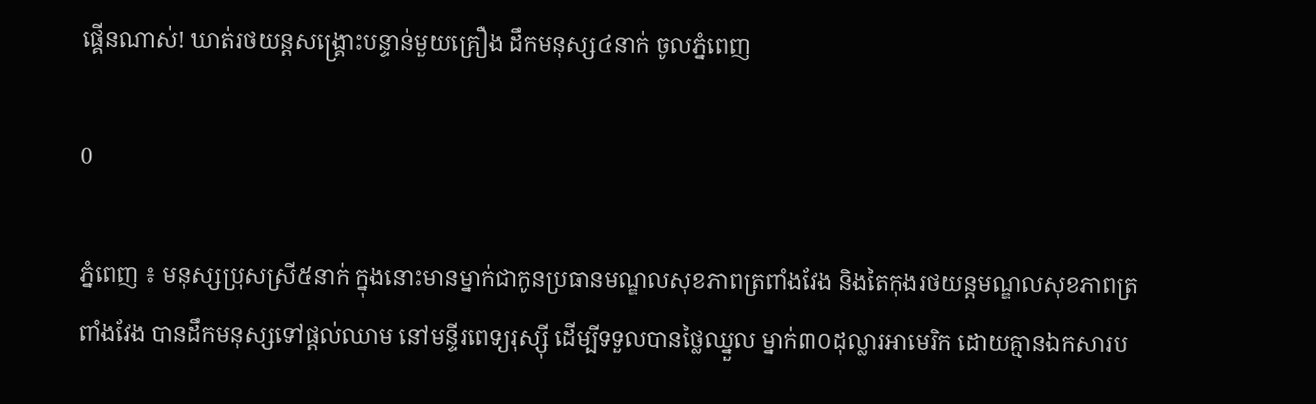ផ្គើនណាស់! ឃាត់រថយន្តសង្គ្រោះបន្ទាន់មួយគ្រឿង ដឹកមនុស្ស៤នាក់ ចូលភ្នំពេញ

0

ភ្នំពេញ ៖ មនុស្សប្រុសស្រី៥នាក់ ក្នុងនោះមានម្នាក់ជាកូនប្រធានមណ្ឌលសុខភាពត្រពាំងវែង និងតៃកុងរថយន្តមណ្ឌលសុខភាពត្រពាំងវែង បានដឹកមនុស្សទៅផ្ដល់ឈាម នៅមន្ទីរពេទ្យរុស្សុី ដេីម្បីទទួលបានថ្លៃឈ្នួល ម្នាក់៣០ដុល្លារអាមេរិក ដោយគ្មានឯកសារប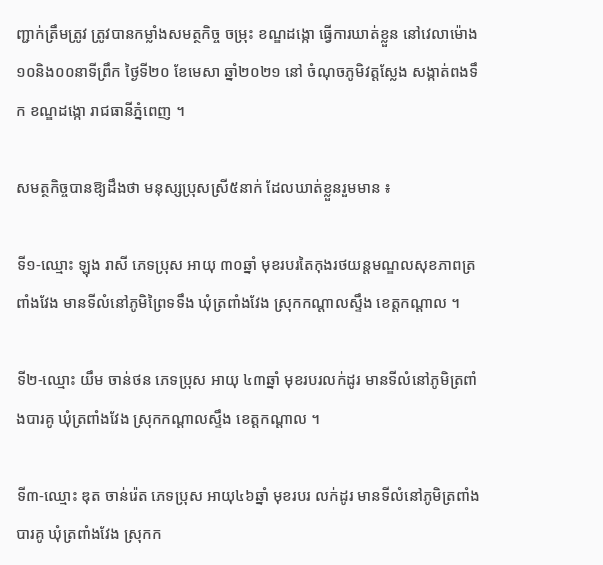ញ្ជាក់ត្រឹមត្រូវ ត្រូវបានកម្លាំងសមត្ថកិច្ច ចម្រុះ ខណ្ឌដង្កោ ធ្វេីការឃាត់ខ្លួន នៅវេលាម៉ោង១០និង០០នាទីព្រឹក ថ្ងៃទី២០ ខែមេសា ឆ្នាំ២០២១ នៅ ចំណុចភូមិវត្តស្លែង សង្កាត់ពងទឹក ខណ្ឌដង្កោ រាជធានីភ្នំពេញ ។

សមត្ថកិច្ចបានឱ្យដឹងថា មនុស្សប្រុសស្រី៥នាក់ ដែលឃាត់ខ្លួនរួមមាន ៖

ទី១-ឈ្មោះ ឡុង រាសី ភេទប្រុស អាយុ ៣០ឆ្នាំ មុខរបរតៃកុងរថយន្តមណ្ឌលសុខភាពត្រពាំងវែង មានទីលំនៅភូមិព្រៃទទឹង ឃុំត្រពាំងវែង ស្រុកកណ្ដាលស្ទឹង ខេត្តកណ្ដាល ។

ទី២-ឈ្មោះ យឹម ចាន់ថន ភេទប្រុស អាយុ ៤៣ឆ្នាំ មុខរបរលក់ដូរ មានទីលំនៅភូមិត្រពាំងបារគូ ឃុំត្រពាំងវែង ស្រុកកណ្ដាលស្ទឹង ខេត្តកណ្ដាល ។

ទី៣-ឈ្មោះ ឌុត ចាន់រ៉េត ភេទប្រុស អាយុ៤៦ឆ្នាំ មុខរបរ លក់ដូរ មានទីលំនៅភូមិត្រពាំងបារគូ ឃុំត្រពាំងវែង ស្រុកក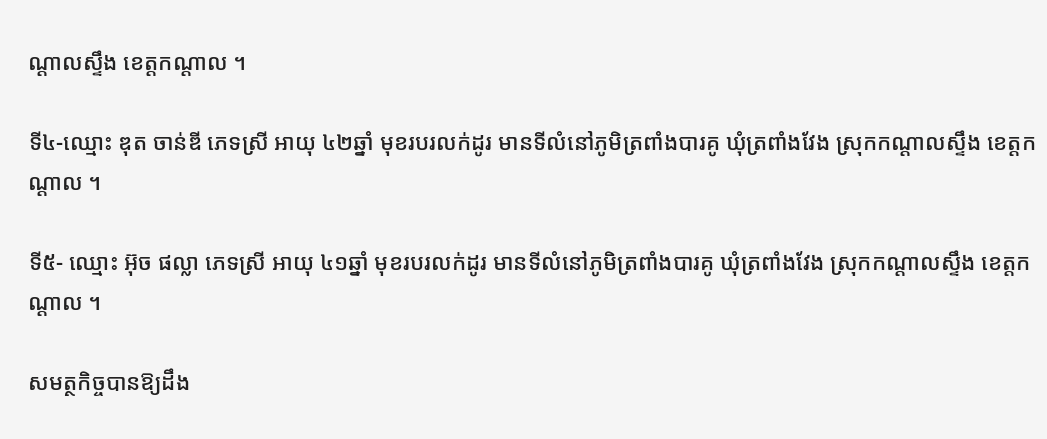ណ្ដាលស្ទឹង ខេត្តកណ្ដាល ។

ទី៤-ឈ្មោះ ឌុត ចាន់ឌី ភេទស្រី អាយុ ៤២ឆ្នាំ មុខរបរលក់ដូរ មានទីលំនៅភូមិត្រពាំងបារគូ ឃុំត្រពាំងវែង ស្រុកកណ្ដាលស្ទឹង ខេត្តកណ្ដាល ។

ទី៥- ឈ្មោះ អ៊ុច ផល្លា ភេទស្រី អាយុ ៤១ឆ្នាំ មុខរបរលក់ដូរ មានទីលំនៅភូមិត្រពាំងបារគូ ឃុំត្រពាំងវែង ស្រុកកណ្ដាលស្ទឹង ខេត្តកណ្ដាល ។

សមត្ថកិច្ចបានឱ្យដឹង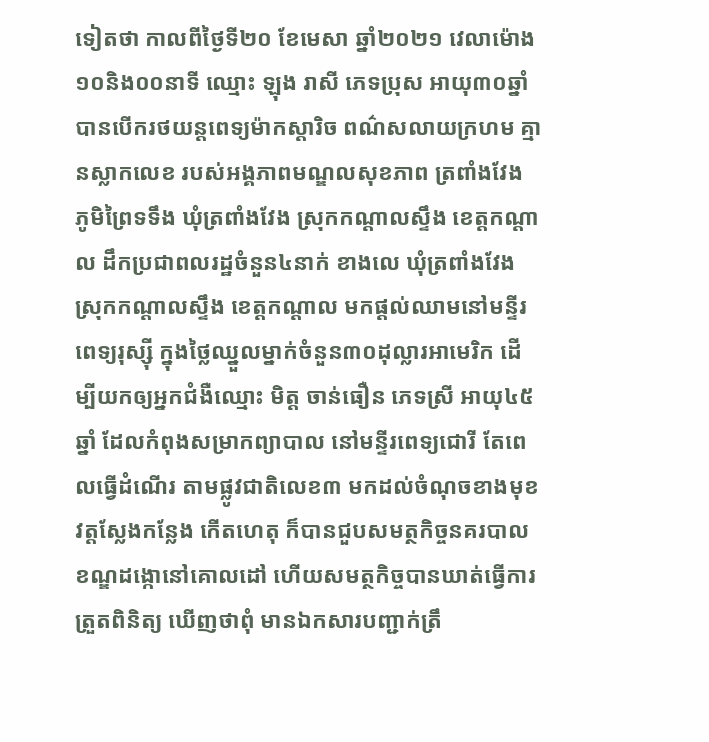ទៀតថា កាលពីថ្ងៃទី២០ ខែមេសា ឆ្នាំ២០២១ វេលាម៉ោង ១០និង០០នាទី ឈ្មោះ ឡុង រាសី ភេទប្រុស អាយុ៣០ឆ្នាំ បានបើករថយន្តពេទ្យម៉ាកស្ដារិច ពណ៌សលាយក្រហម គ្មានស្លាកលេខ របស់អង្គភាពមណ្ឌលសុខភាព ត្រពាំងវែង ភូមិព្រៃទទឹង ឃុំត្រពាំងវែង ស្រុកកណ្ដាលស្ទឹង ខេត្តកណ្ដាល ដឹកប្រជាពលរដ្ឋចំនួន៤នាក់ ខាងលេ ឃុំត្រពាំងវែង ស្រុកកណ្ដាលស្ទឹង ខេត្តកណ្ដាល មកផ្ដល់ឈាមនៅមន្ទីរពេទ្យរុស្ស៊ី ក្នុងថ្លៃឈ្នួលម្នាក់ចំនួន៣០ដុល្លារអាមេរិក ដើម្បីយកឲ្យអ្នកជំងឺឈ្មោះ មិត្ត ចាន់ធឿន ភេទស្រី អាយុ៤៥ឆ្នាំ ដែលកំពុងសម្រាកព្យាបាល នៅមន្ទីរពេទ្យជោរី តែពេលធ្វើដំណើរ តាមផ្លូវជាតិលេខ៣ មកដល់ចំណុចខាងមុខវត្តស្លែងកន្លែង កេីតហេតុ ក៏បានជួបសមត្ថកិច្ចនគរបាលខណ្ឌដង្កោនៅគោលដៅ ហើយសមត្ថកិច្ចបានឃាត់ធ្វើការត្រួតពិនិត្យ ឃើញថាពុំ មានឯកសារបញ្ជាក់ត្រឹ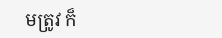មត្រូវ ក៏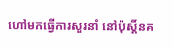ហៅមកធ្វើការសួរនាំ នៅប៉ុស្ដិ៍នគ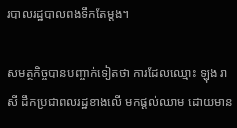របាលរដ្ឋបាលពងទឹកតែម្ដង។

សមត្ថកិច្ចបានបញ្ចាក់ទៀតថា ការដែលឈ្មោះ ឡុង រាសី ដឹកប្រជាពលរដ្ឋខាងលើ មកផ្ដល់ឈាម ដោយមាន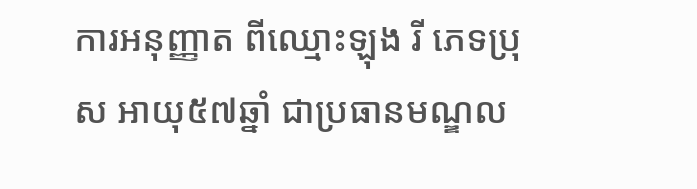ការអនុញ្ញាត ពីឈ្មោះឡុង រី ភេទប្រុស អាយុ៥៧ឆ្នាំ ជាប្រធានមណ្ឌល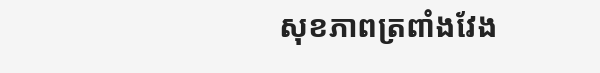សុខភាពត្រពាំងវែង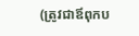(ត្រូវជាឪពុកប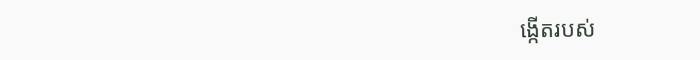ង្កើតរបស់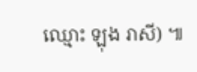ឈ្មោះ ឡុង រាសី) ៕